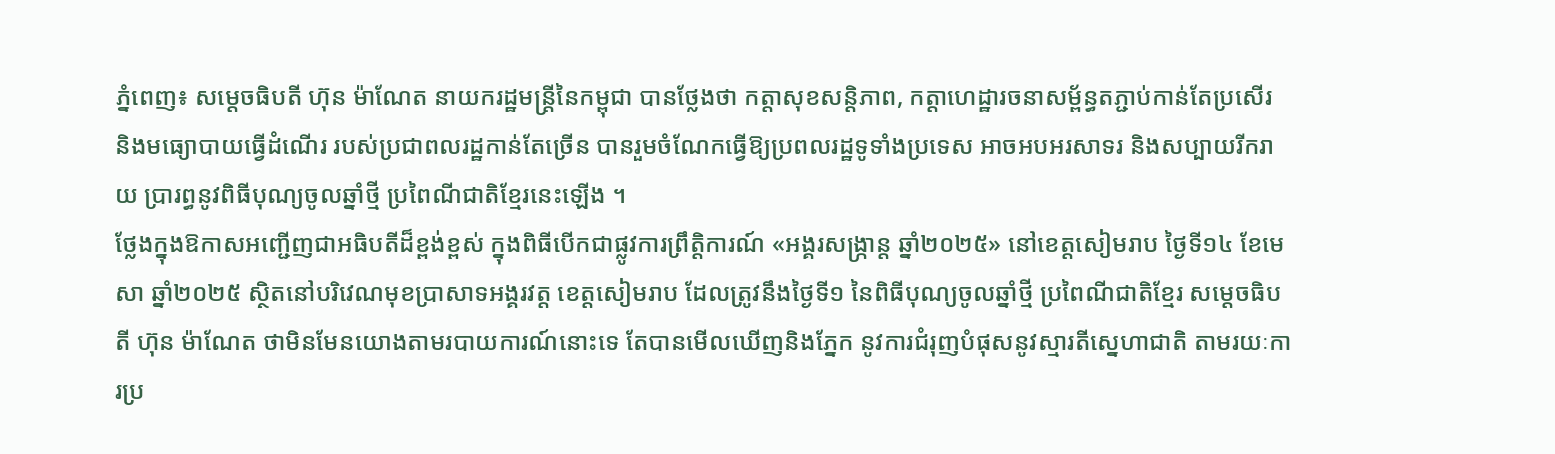ភ្នំពេញ៖ សម្តេចធិបតី ហ៊ុន ម៉ាណែត នាយករដ្ឋមន្ត្រីនៃកម្ពុជា បានថ្លែងថា កត្តាសុខសន្តិភាព, កត្តាហេដ្ឋារចនាសម្ព័ន្ធតភ្ជាប់កាន់តែប្រសើរ និងមធ្យោបាយធ្វើដំណើរ របស់ប្រជាពលរដ្ឋកាន់តែច្រើន បានរួមចំណែកធ្វើឱ្យប្រពលរដ្ឋទូទាំងប្រទេស អាចអបអរសាទរ និងសប្បាយរីករាយ ប្រារព្ធនូវពិធីបុណ្យចូលឆ្នាំថ្មី ប្រពៃណីជាតិខ្មែរនេះឡើង ។
ថ្លែងក្នុងឱកាសអញ្ជើញជាអធិបតីដ៏ខ្ពង់ខ្ពស់ ក្នុងពិធីបើកជាផ្លូវការព្រឹត្តិការណ៍ «អង្គរសង្ក្រាន្ត ឆ្នាំ២០២៥» នៅខេត្តសៀមរាប ថ្ងៃទី១៤ ខែមេសា ឆ្នាំ២០២៥ ស្ថិតនៅបរិវេណមុខប្រាសាទអង្គរវត្ត ខេត្តសៀមរាប ដែលត្រូវនឹងថ្ងៃទី១ នៃពិធីបុណ្យចូលឆ្នាំថ្មី ប្រពៃណីជាតិខ្មែរ សម្តេចធិបតី ហ៊ុន ម៉ាណែត ថាមិនមែនយោងតាមរបាយការណ៍នោះទេ តែបានមើលឃើញនិងភ្នែក នូវការជំរុញបំផុសនូវស្មារតីស្នេហាជាតិ តាមរយៈការប្រ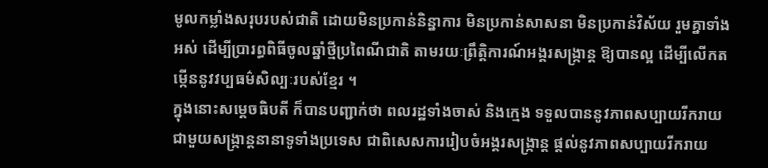មូលកម្លាំងសរុបរបស់ជាតិ ដោយមិនប្រកាន់និន្នាការ មិនប្រកាន់សាសនា មិនប្រកាន់វិស័យ រួមគ្នាទាំងអស់ ដើម្បីប្រារព្ធពិធីចូលឆ្នាំថ្មីប្រពៃណីជាតិ តាមរយៈព្រឹត្តិការណ៍អង្គរសង្ក្រាន្ត ឱ្យបានល្អ ដើម្បីលើកតម្កើននូវវប្បធម៌សិល្បៈរបស់ខ្មែរ ។
ក្នុងនោះសម្តេចធិបតី ក៏បានបញ្ជាក់ថា ពលរដ្ឋទាំងចាស់ និងក្មេង ទទួលបាននូវភាពសប្បាយរីករាយ ជាមួយសង្ក្រាន្តនានាទូទាំងប្រទេស ជាពិសេសការរៀបចំអង្គរសង្ក្រាន្ត ផ្តល់នូវភាពសប្បាយរីករាយ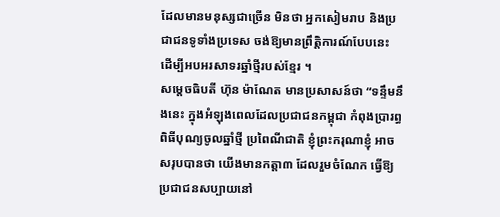ដែលមានមនុស្សជាច្រើន មិនថា អ្នកសៀមរាប និងប្រជាជនទូទាំងប្រទេស ចង់ឱ្យមានព្រឹត្តិការណ៍បែបនេះ ដើម្បីអបអរសាទរឆ្នាំថ្មីរបស់ខ្មែរ ។
សម្តេចធិបតី ហ៊ុន ម៉ាណែត មានប្រសាសន៍ថា “ទន្ទឹមនឹងនេះ ក្នុងអំឡុងពេលដែលប្រជាជនកម្ពុជា កំពុងប្រារព្ធពិធីបុណ្យចូលឆ្នាំថ្មី ប្រពៃណីជាតិ ខ្ញុំព្រះករុណាខ្ញុំ អាចសរុបបានថា យើងមានកត្តា៣ ដែលរួមចំណែក ធ្វើឱ្យប្រជាជនសប្បាយនៅ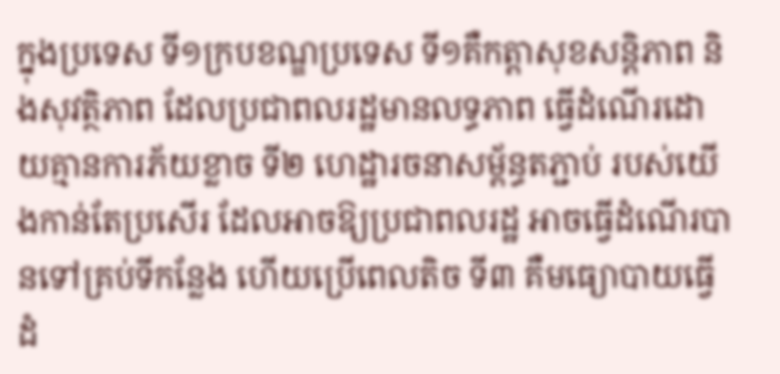ក្នុងប្រទេស ទី១ក្របខណ្ឌប្រទេស ទី១គឺកត្តាសុខសន្តិភាព និងសុវត្ថិភាព ដែលប្រជាពលរដ្ឋមានលទ្ធភាព ធ្វើដំណើរដោយគ្មានការភ័យខ្លាច ទី២ ហេដ្ឋារចនាសម្ព័ន្ធតភ្ជាប់ របស់យើងកាន់តែប្រសើរ ដែលអាចឱ្យប្រជាពលរដ្ឋ អាចធ្វើដំណើរបានទៅគ្រប់ទីកន្លែង ហើយប្រើពេលតិច ទី៣ គឺមធ្យោបាយធ្វើដំ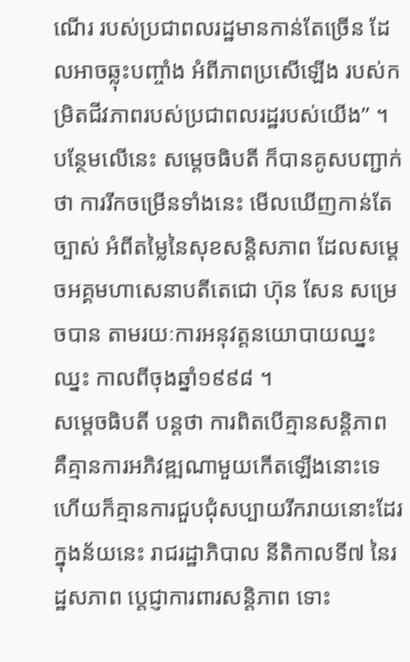ណើរ របស់ប្រជាពលរដ្ឋមានកាន់តែច្រើន ដែលអាចឆ្លុះបញ្ចាំង អំពីភាពប្រសើឡើង របស់កម្រិតជីវភាពរបស់ប្រជាពលរដ្ឋរបស់យើង” ។
បន្ថែមលើនេះ សម្តេចធិបតី ក៏បានគូសបញ្ជាក់ថា ការរីកចម្រើនទាំងនេះ មើលឃើញកាន់តែច្បាស់ អំពីតម្លៃនៃសុខសន្តិសភាព ដែលសម្តេចអគ្គមហាសេនាបតីតេជោ ហ៊ុន សែន សម្រេចបាន តាមរយៈការអនុវត្តនយោបាយឈ្នះឈ្នះ កាលពីចុងឆ្នាំ១៩៩៨ ។
សម្តេចធិបតី បន្តថា ការពិតបើគ្មានសន្តិភាព គឺគ្មានការអភិវឌ្ឍណាមួយកើតឡើងនោះទេ ហើយក៏គ្មានការជួបជុំសប្បាយរីករាយនោះដែរ ក្នុងន័យនេះ រាជរដ្ឋាភិបាល នីតិកាលទី៧ នៃរដ្ឋសភាព ប្តេជ្ញាការពារសន្តិភាព ទោះ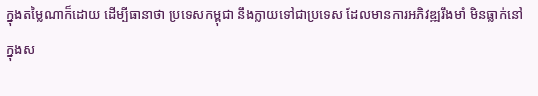ក្នុងតម្លៃណាក៏ដោយ ដើម្បីធានាថា ប្រទេសកម្ពុជា នឹងក្លាយទៅជាប្រទេស ដែលមានការអភិវឌ្ឍរឹងមាំ មិនធ្លាក់នៅក្នុងស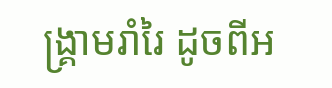ង្គ្រាមរាំរៃ ដូចពីអ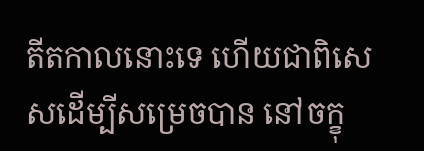តីតកាលនោះទេ ហើយជាពិសេសដើម្បីសម្រេចបាន នៅចក្ខុ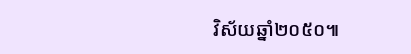វិស័យឆ្នាំ២០៥០៕